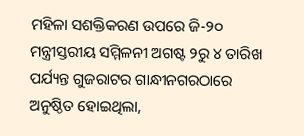ମହିଳା ସଶକ୍ତିକରଣ ଉପରେ ଜି-୨୦ ମନ୍ତ୍ରୀସ୍ତରୀୟ ସମ୍ମିଳନୀ ଅଗଷ୍ଟ ୨ରୁ ୪ ତାରିଖ ପର୍ଯ୍ୟନ୍ତ ଗୁଜରାଟର ଗାନ୍ଧୀନଗରଠାରେ ଅନୁଷ୍ଠିତ ହୋଇଥିଲା,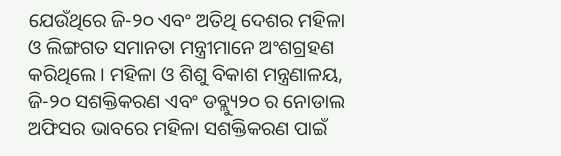ଯେଉଁଥିରେ ଜି-୨୦ ଏବଂ ଅତିଥି ଦେଶର ମହିଳା ଓ ଲିଙ୍ଗଗତ ସମାନତା ମନ୍ତ୍ରୀମାନେ ଅଂଶଗ୍ରହଣ କରିଥିଲେ। ମହିଳା ଓ ଶିଶୁ ବିକାଶ ମନ୍ତ୍ରଣାଳୟ, ଜି-୨୦ ସଶକ୍ତିକରଣ ଏବଂ ଡବ୍ଲ୍ୟୁ୨୦ ର ନୋଡାଲ ଅଫିସର ଭାବରେ ମହିଳା ସଶକ୍ତିକରଣ ପାଇଁ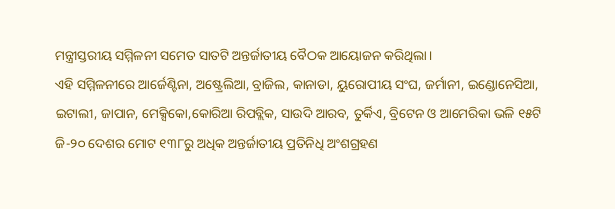ମନ୍ତ୍ରୀସ୍ତରୀୟ ସମ୍ମିଳନୀ ସମେତ ସାତଟି ଅନ୍ତର୍ଜାତୀୟ ବୈଠକ ଆୟୋଜନ କରିଥିଲା ।
ଏହି ସମ୍ମିଳନୀରେ ଆର୍ଜେଣ୍ଟିନା, ଅଷ୍ଟ୍ରେଲିଆ, ବ୍ରାଜିଲ, କାନାଡା, ୟୁରୋପୀୟ ସଂଘ, ଜର୍ମାନୀ, ଇଣ୍ଡୋନେସିଆ, ଇଟାଲୀ, ଜାପାନ, ମେକ୍ସିକୋ,କୋରିଆ ରିପବ୍ଲିକ, ସାଉଦି ଆରବ, ତୁର୍କିଏ, ବ୍ରିଟେନ ଓ ଆମେରିକା ଭଳି ୧୫ଟି ଜି-୨୦ ଦେଶର ମୋଟ ୧୩୮ରୁ ଅଧିକ ଅନ୍ତର୍ଜାତୀୟ ପ୍ରତିନିଧି ଅଂଶଗ୍ରହଣ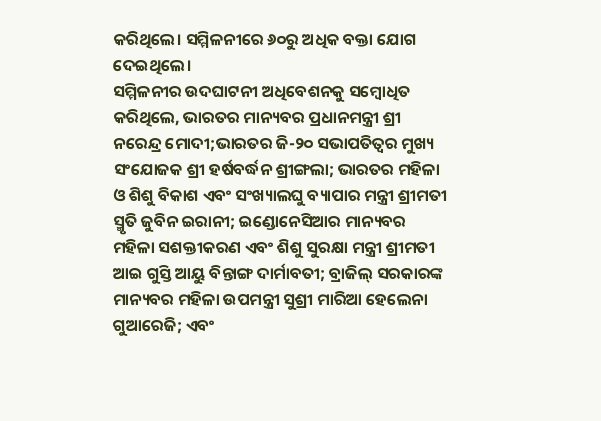କରିଥିଲେ। ସମ୍ମିଳନୀରେ ୬୦ରୁ ଅଧିକ ବକ୍ତା ଯୋଗ ଦେଇଥିଲେ।
ସମ୍ମିଳନୀର ଉଦଘାଟନୀ ଅଧିବେଶନକୁ ସମ୍ବୋଧିତ କରିଥିଲେ, ଭାରତର ମାନ୍ୟବର ପ୍ରଧାନମନ୍ତ୍ରୀ ଶ୍ରୀ ନରେନ୍ଦ୍ର ମୋଦୀ;ଭାରତର ଜି-୨୦ ସଭାପତିତ୍ୱର ମୁଖ୍ୟ ସଂଯୋଜକ ଶ୍ରୀ ହର୍ଷବର୍ଦ୍ଧନ ଶ୍ରୀଙ୍ଗଲା; ଭାରତର ମହିଳା ଓ ଶିଶୁ ବିକାଶ ଏବଂ ସଂଖ୍ୟାଲଘୁ ବ୍ୟାପାର ମନ୍ତ୍ରୀ ଶ୍ରୀମତୀ ସ୍ମୃତି ଜୁବିନ ଇରାନୀ; ଇଣ୍ଡୋନେସିଆର ମାନ୍ୟବର ମହିଳା ସଶକ୍ତୀକରଣ ଏବଂ ଶିଶୁ ସୁରକ୍ଷା ମନ୍ତ୍ରୀ ଶ୍ରୀମତୀ ଆଇ ଗୁସ୍ତି ଆୟୁ ବିନ୍ତାଙ୍ଗ ଦାର୍ମାବତୀ; ବ୍ରାଜିଲ୍ ସରକାରଙ୍କ ମାନ୍ୟବର ମହିଳା ଉପମନ୍ତ୍ରୀ ସୁଶ୍ରୀ ମାରିଆ ହେଲେନା ଗୁଆରେଜି; ଏବଂ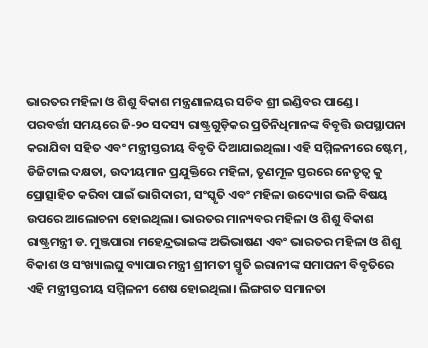ଭାରତର ମହିଳା ଓ ଶିଶୁ ବିକାଶ ମନ୍ତ୍ରଣାଳୟର ସଚିବ ଶ୍ରୀ ଇଣ୍ଡିବର ପାଣ୍ଡେ ।
ପରବର୍ତ୍ତୀ ସମୟରେ ଜି-୨୦ ସଦସ୍ୟ ରାଷ୍ଟ୍ରଗୁଡ଼ିକର ପ୍ରତିନିଧିମାନଙ୍କ ବିବୃତ୍ତି ଉପସ୍ଥାପନା କରାଯିବା ସହିତ ଏବଂ ମନ୍ତ୍ରୀସ୍ତରୀୟ ବିବୃତି ଦିଆଯାଇଥିଲା। ଏହି ସମ୍ମିଳନୀରେ ଷ୍ଟେମ୍, ଡିଜିଟାଲ ଦକ୍ଷତା, ଉଦୀୟମାନ ପ୍ରଯୁକ୍ତିରେ ମହିଳା, ତୃଣମୂଳ ସ୍ତରରେ ନେତୃତ୍ୱ କୁ ପ୍ରୋତ୍ସାହିତ କରିବା ପାଇଁ ଭାଗିଦାରୀ, ସଂସ୍କୃତି ଏବଂ ମହିଳା ଉଦ୍ୟୋଗ ଭଳି ବିଷୟ ଉପରେ ଆଲୋଚନା ହୋଇଥିଲା। ଭାରତର ମାନ୍ୟବର ମହିଳା ଓ ଶିଶୁ ବିକାଶ ରାଷ୍ଟ୍ରମନ୍ତ୍ରୀ ଡ. ମୁଞ୍ଜପାରା ମହେନ୍ଦ୍ରଭାଇଙ୍କ ଅଭିଭାଷଣ ଏବଂ ଭାରତର ମହିଳା ଓ ଶିଶୁ ବିକାଶ ଓ ସଂଖ୍ୟାଲଘୁ ବ୍ୟାପାର ମନ୍ତ୍ରୀ ଶ୍ରୀମତୀ ସ୍ମୃତି ଇରାନୀଙ୍କ ସମାପନୀ ବିବୃତିରେ ଏହି ମନ୍ତ୍ରୀସ୍ତରୀୟ ସମ୍ମିଳନୀ ଶେଷ ହୋଇଥିଲା। ଲିଙ୍ଗଗତ ସମାନତା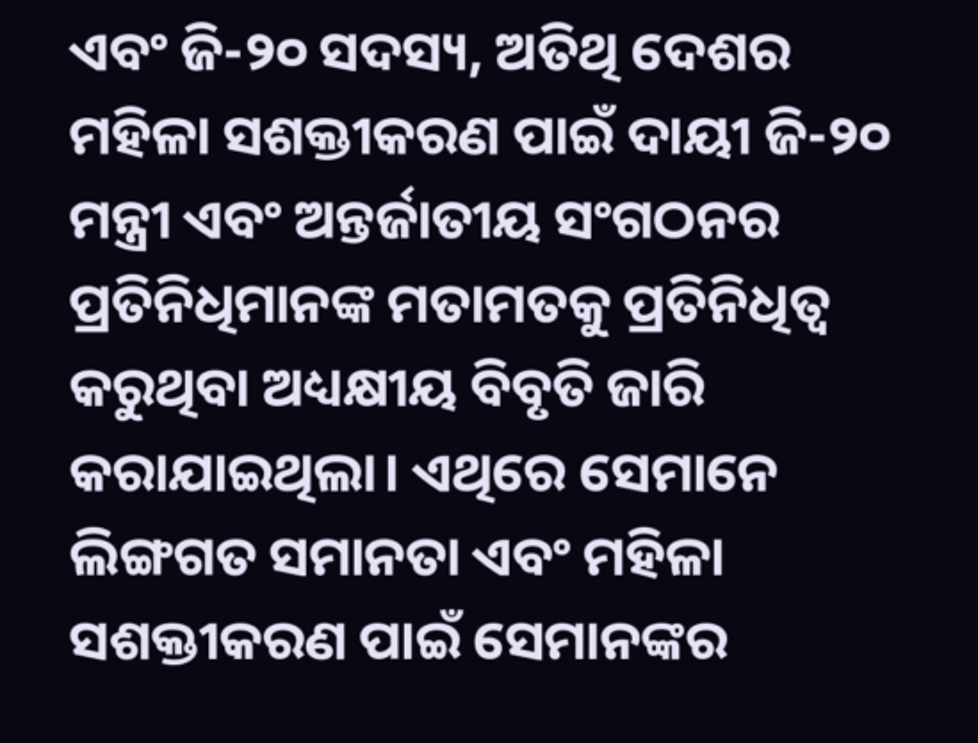ଏବଂ ଜି-୨୦ ସଦସ୍ୟ, ଅତିଥି ଦେଶର ମହିଳା ସଶକ୍ତୀକରଣ ପାଇଁ ଦାୟୀ ଜି-୨୦ ମନ୍ତ୍ରୀ ଏବଂ ଅନ୍ତର୍ଜାତୀୟ ସଂଗଠନର ପ୍ରତିନିଧିମାନଙ୍କ ମତାମତକୁ ପ୍ରତିନିଧିତ୍ୱ କରୁଥିବା ଅଧ୍ୟକ୍ଷୀୟ ବିବୃତି ଜାରି କରାଯାଇଥିଲା। ଏଥିରେ ସେମାନେ ଲିଙ୍ଗଗତ ସମାନତା ଏବଂ ମହିଳା ସଶକ୍ତୀକରଣ ପାଇଁ ସେମାନଙ୍କର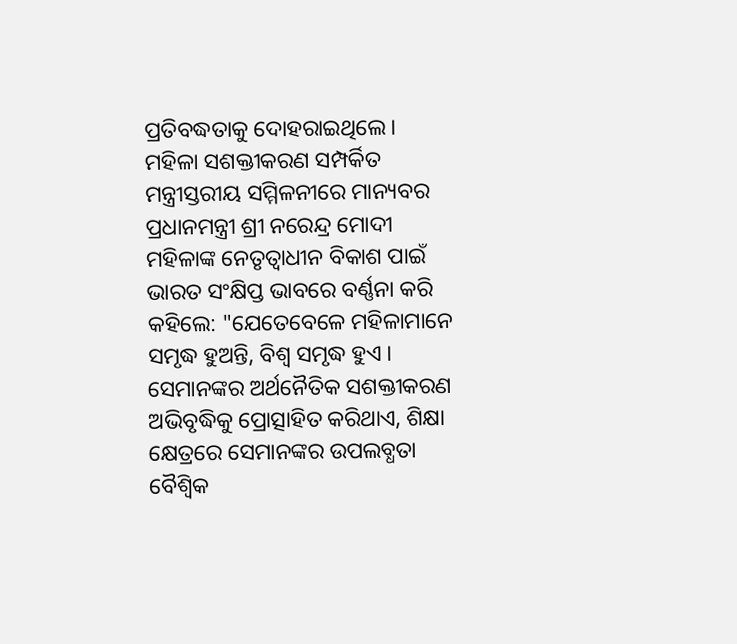ପ୍ରତିବଦ୍ଧତାକୁ ଦୋହରାଇଥିଲେ।
ମହିଳା ସଶକ୍ତୀକରଣ ସମ୍ପର୍କିତ ମନ୍ତ୍ରୀସ୍ତରୀୟ ସମ୍ମିଳନୀରେ ମାନ୍ୟବର ପ୍ରଧାନମନ୍ତ୍ରୀ ଶ୍ରୀ ନରେନ୍ଦ୍ର ମୋଦୀ ମହିଳାଙ୍କ ନେତୃତ୍ୱାଧୀନ ବିକାଶ ପାଇଁ ଭାରତ ସଂକ୍ଷିପ୍ତ ଭାବରେ ବର୍ଣ୍ଣନା କରି କହିଲେ: "ଯେତେବେଳେ ମହିଳାମାନେ ସମୃଦ୍ଧ ହୁଅନ୍ତି, ବିଶ୍ୱ ସମୃଦ୍ଧ ହୁଏ । ସେମାନଙ୍କର ଅର୍ଥନୈତିକ ସଶକ୍ତୀକରଣ ଅଭିବୃଦ୍ଧିକୁ ପ୍ରୋତ୍ସାହିତ କରିଥାଏ, ଶିକ୍ଷା କ୍ଷେତ୍ରରେ ସେମାନଙ୍କର ଉପଲବ୍ଧତା ବୈଶ୍ୱିକ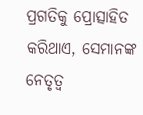ପ୍ରଗତିକୁ ପ୍ରୋତ୍ସାହିତ କରିଥାଏ, ସେମାନଙ୍କ ନେତୃତ୍ୱ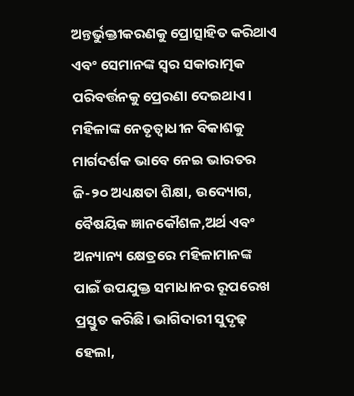ଅନ୍ତର୍ଭୁକ୍ତୀକରଣକୁ ପ୍ରୋତ୍ସାହିତ କରିଥାଏ ଏବଂ ସେମାନଙ୍କ ସ୍ୱର ସକାରାତ୍ମକ ପରିବର୍ତ୍ତନକୁ ପ୍ରେରଣା ଦେଇଥାଏ।
ମହିଳାଙ୍କ ନେତୃତ୍ବାଧୀନ ବିକାଶକୁ ମାର୍ଗଦର୍ଶକ ଭାବେ ନେଇ ଭାରତର ଜି-୨୦ ଅଧ୍ୟକ୍ଷତା ଶିକ୍ଷା, ଉଦ୍ୟୋଗ, ବୈଷୟିକ ଜ୍ଞାନକୌଶଳ,ଅର୍ଥ ଏବଂ ଅନ୍ୟାନ୍ୟ କ୍ଷେତ୍ରରେ ମହିଳାମାନଙ୍କ ପାଇଁ ଉପଯୁକ୍ତ ସମାଧାନର ରୂପରେଖ ପ୍ରସ୍ତୁତ କରିଛି। ଭାଗିଦାରୀ ସୁଦୃଢ଼ ହେଲା,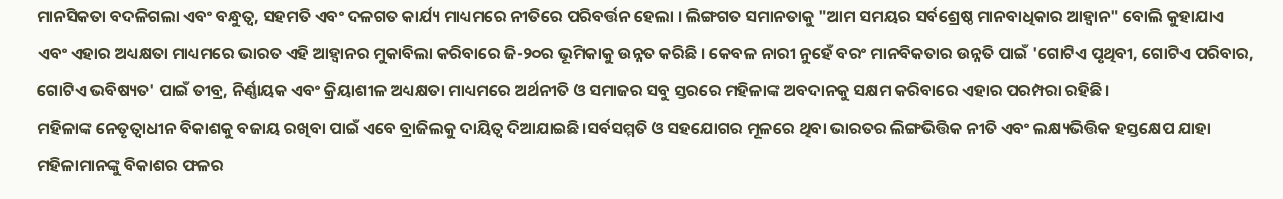ମାନସିକତା ବଦଳିଗଲା ଏବଂ ବନ୍ଧୁତ୍ୱ, ସହମତି ଏବଂ ଦଳଗତ କାର୍ଯ୍ୟ ମାଧ୍ୟମରେ ନୀତିରେ ପରିବର୍ତ୍ତନ ହେଲା । ଲିଙ୍ଗଗତ ସମାନତାକୁ "ଆମ ସମୟର ସର୍ବଶ୍ରେଷ୍ଠ ମାନବାଧିକାର ଆହ୍ୱାନ" ବୋଲି କୁହାଯାଏ ଏବଂ ଏହାର ଅଧ୍ୟକ୍ଷତା ମାଧ୍ୟମରେ ଭାରତ ଏହି ଆହ୍ୱାନର ମୁକାବିଲା କରିବାରେ ଜି-୨୦ର ଭୂମିକାକୁ ଉନ୍ନତ କରିଛି । କେବଳ ନାରୀ ନୁହେଁ ବରଂ ମାନବିକତାର ଉନ୍ନତି ପାଇଁ 'ଗୋଟିଏ ପୃଥିବୀ, ଗୋଟିଏ ପରିବାର, ଗୋଟିଏ ଭବିଷ୍ୟତ' ପାଇଁ ତୀବ୍ର, ନିର୍ଣ୍ଣାୟକ ଏବଂ କ୍ରିୟାଶୀଳ ଅଧ୍ୟକ୍ଷତା ମାଧ୍ୟମରେ ଅର୍ଥନୀତି ଓ ସମାଜର ସବୁ ସ୍ତରରେ ମହିଳାଙ୍କ ଅବଦାନକୁ ସକ୍ଷମ କରିବାରେ ଏହାର ପରମ୍ପରା ରହିଛି।
ମହିଳାଙ୍କ ନେତୃତ୍ବାଧୀନ ବିକାଶକୁ ବଜାୟ ରଖିବା ପାଇଁ ଏବେ ବ୍ରାଜିଲକୁ ଦାୟିତ୍ୱ ଦିଆଯାଇଛି।ସର୍ବସମ୍ମତି ଓ ସହଯୋଗର ମୂଳରେ ଥିବା ଭାରତର ଲିଙ୍ଗଭିତ୍ତିକ ନୀତି ଏବଂ ଲକ୍ଷ୍ୟଭିତ୍ତିକ ହସ୍ତକ୍ଷେପ ଯାହା ମହିଳାମାନଙ୍କୁ ବିକାଶର ଫଳର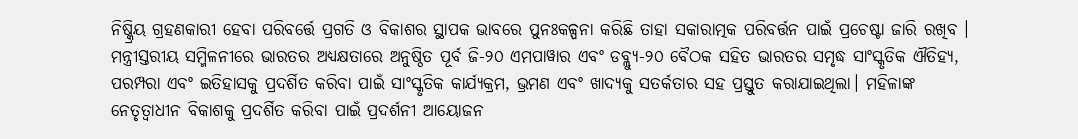ନିଷ୍କ୍ରିୟ ଗ୍ରହଣକାରୀ ହେବା ପରିବର୍ତ୍ତେ ପ୍ରଗତି ଓ ବିକାଶର ସ୍ଥାପକ ଭାବରେ ପୁନଃକଳ୍ପନା କରିଛି ତାହା ସକାରାତ୍ମକ ପରିବର୍ତ୍ତନ ପାଇଁ ପ୍ରଚେଷ୍ଟା ଜାରି ରଖିବ । ମନ୍ତ୍ରୀସ୍ତରୀୟ ସମ୍ମିଳନୀରେ ଭାରତର ଅଧ୍ୟକ୍ଷତାରେ ଅନୁଷ୍ଠିତ ପୂର୍ବ ଜି-୨୦ ଏମପାୱାର ଏବଂ ଡବ୍ଲ୍ୟୁ-୨୦ ବୈଠକ ସହିତ ଭାରତର ସମୃଦ୍ଧ ସାଂସ୍କୃତିକ ଐତିହ୍ୟ, ପରମ୍ପରା ଏବଂ ଇତିହାସକୁ ପ୍ରଦର୍ଶିତ କରିବା ପାଇଁ ସାଂସ୍କୃତିକ କାର୍ଯ୍ୟକ୍ରମ, ଭ୍ରମଣ ଏବଂ ଖାଦ୍ୟକୁ ସତର୍କତାର ସହ ପ୍ରସ୍ତୁତ କରାଯାଇଥିଲା। ମହିଳାଙ୍କ ନେତୃତ୍ବାଧୀନ ବିକାଶକୁ ପ୍ରଦର୍ଶିତ କରିବା ପାଇଁ ପ୍ରଦର୍ଶନୀ ଆୟୋଜନ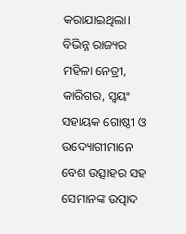କରାଯାଇଥିଲା। ବିଭିନ୍ନ ରାଜ୍ୟର ମହିଳା ନେତ୍ରୀ, କାରିଗର, ସ୍ୱୟଂ ସହାୟକ ଗୋଷ୍ଠୀ ଓ ଉଦ୍ୟୋଗୀମାନେ ବେଶ ଉତ୍ସାହର ସହ ସେମାନଙ୍କ ଉତ୍ପାଦ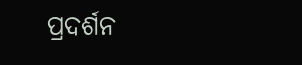ପ୍ରଦର୍ଶନ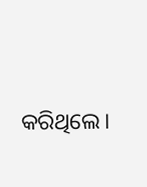କରିଥିଲେ।